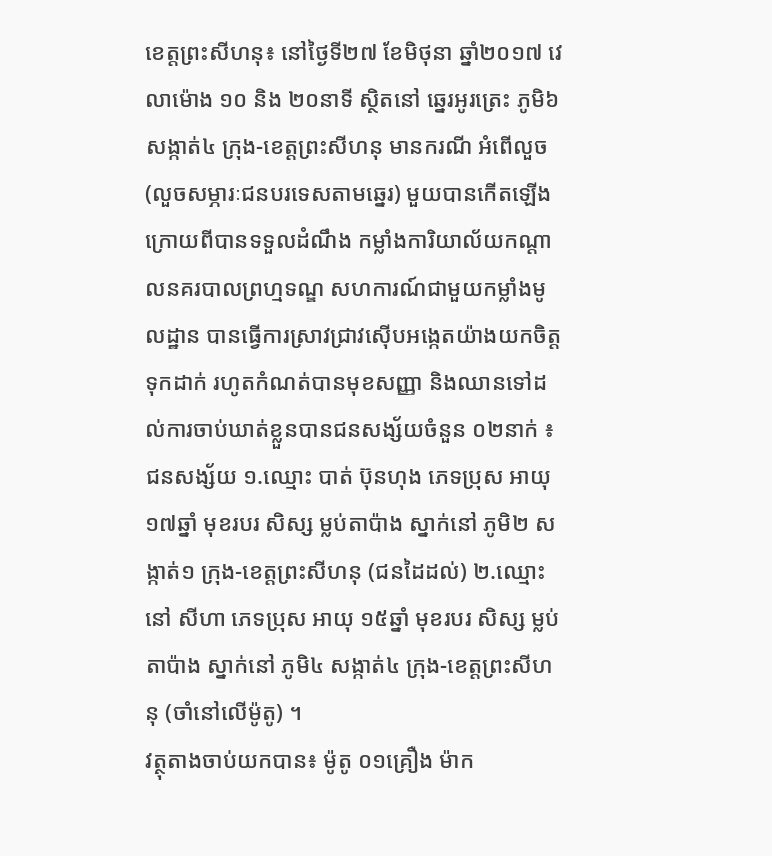ខេត្តព្រះសីហនុ៖ នៅថ្ងៃទី២៧ ខែមិថុនា ឆ្នាំ២០១៧ វេលាម៉ោង ១០ និង ២០នាទី ស្ថិតនៅ ឆ្នេរអូរត្រេះ ភូមិ៦ សង្កាត់៤ ក្រុង-ខេត្តព្រះសីហនុ មានករណី អំពើលួច(លួចសម្ភារៈជនបរទេសតាមឆ្នេរ) មួយបានកើតឡើង ក្រោយពីបានទទួលដំណឹង កម្លាំងការិយាល័យកណ្តាលនគរបាលព្រហ្មទណ្ឌ សហការណ៍ជាមួយកម្លាំងមូលដ្ឋាន បានធ្វើការស្រាវជ្រាវស៊ើបអង្កេតយ៉ាងយកចិត្តទុកដាក់ រហូតកំណត់បានមុខសញ្ញា និងឈានទៅដល់ការចាប់ឃាត់ខ្លួនបានជនសង្ស័យចំនួន ០២នាក់ ៖
ជនសង្ស័យ ១.ឈ្មោះ បាត់ ប៊ុនហុង ភេទប្រុស អាយុ ១៧ឆ្នាំ មុខរបរ សិស្ស ម្លប់តាប៉ាង ស្នាក់នៅ ភូមិ២ សង្កាត់១ ក្រុង-ខេត្តព្រះសីហនុ (ជនដៃដល់) ២.ឈ្មោះ នៅ សីហា ភេទប្រុស អាយុ ១៥ឆ្នាំ មុខរបរ សិស្ស ម្លប់តាប៉ាង ស្នាក់នៅ ភូមិ៤ សង្កាត់៤ ក្រុង-ខេត្តព្រះសីហនុ (ចាំនៅលើម៉ូតូ) ។
វត្ថុតាងចាប់យកបាន៖ ម៉ូតូ ០១គ្រឿង ម៉ាក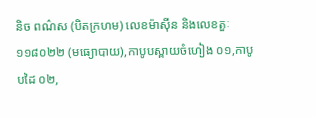និច ពណ៌ស (បិតក្រហម) លេខម៉ាស៊ីន និងលេខតួៈ ១១៨០២២ (មធ្យោបាយ),កាបូបស្ពាយចំហៀង ០១,កាបូបដៃ ០២,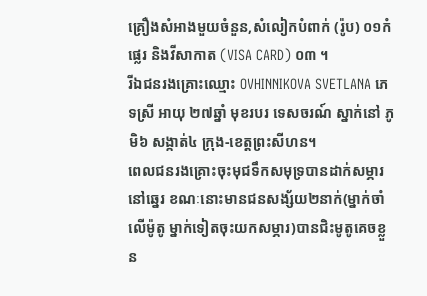គ្រឿងសំអាងមួយចំនួន,សំលៀកបំពាក់ (រ៉ូប) ០១កំផ្លេរ និងវីសាកាត (VISA CARD) ០៣ ។
រីឯជនរងគ្រោះឈ្មោះ OVHINNIKOVA SVETLANA ភេទស្រី អាយុ ២៧ឆ្នាំ មុខរបរ ទេសចរណ៍ ស្នាក់នៅ ភូមិ៦ សង្កាត់៤ ក្រុង-ខេត្តព្រះសីហន។
ពេលជនរងគ្រោះចុះមុជទឹកសមុទ្របានដាក់សម្ភារនៅឆ្នេរ ខណៈនោះមានជនសង្ស័យ២នាក់(ម្នាក់ចាំលើម៉ូតូ ម្នាក់ទៀតចុះយកសម្ភារ)បានជិះមូតូគេចខ្លួន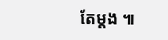តែម្តង ៕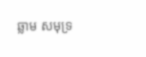ឆ្លាម សមុទ្រ